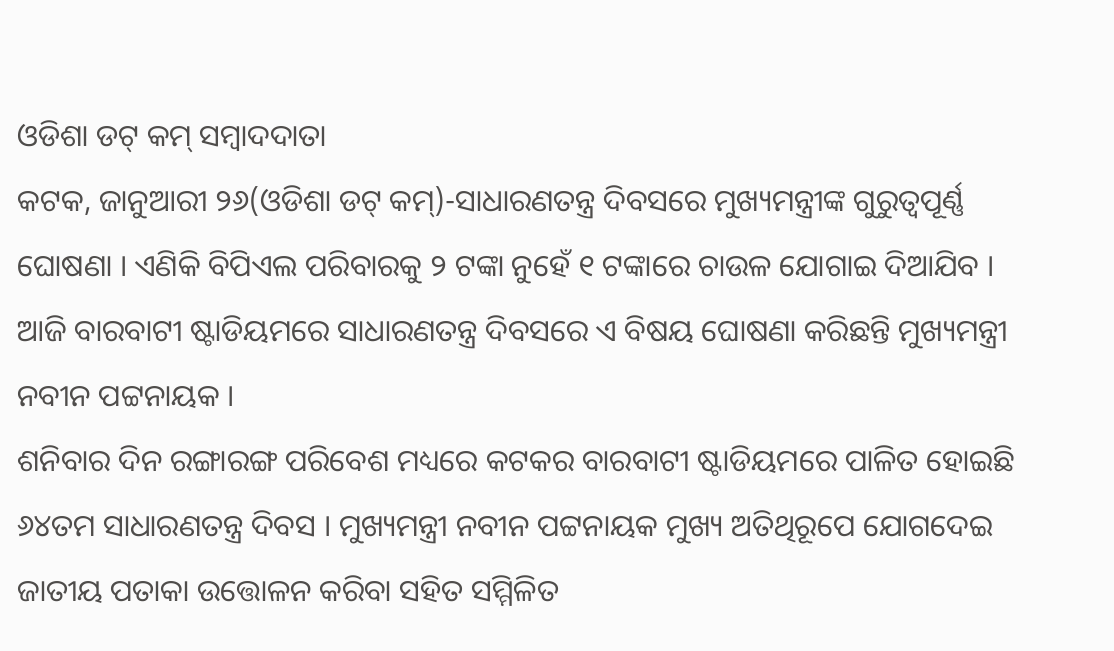ଓଡିଶା ଡଟ୍ କମ୍ ସମ୍ବାଦଦାତା
କଟକ, ଜାନୁଆରୀ ୨୬(ଓଡିଶା ଡଟ୍ କମ୍)-ସାଧାରଣତନ୍ତ୍ର ଦିବସରେ ମୁଖ୍ୟମନ୍ତ୍ରୀଙ୍କ ଗୁରୁତ୍ୱପୂର୍ଣ୍ଣ ଘୋଷଣା । ଏଣିକି ବିପିଏଲ ପରିବାରକୁ ୨ ଟଙ୍କା ନୁହେଁ ୧ ଟଙ୍କାରେ ଚାଉଳ ଯୋଗାଇ ଦିଆଯିବ । ଆଜି ବାରବାଟୀ ଷ୍ଟାଡିୟମରେ ସାଧାରଣତନ୍ତ୍ର ଦିବସରେ ଏ ବିଷୟ ଘୋଷଣା କରିଛନ୍ତି ମୁଖ୍ୟମନ୍ତ୍ରୀ ନବୀନ ପଟ୍ଟନାୟକ ।
ଶନିବାର ଦିନ ରଙ୍ଗାରଙ୍ଗ ପରିବେଶ ମଧ୍ୟରେ କଟକର ବାରବାଟୀ ଷ୍ଟାଡିୟମରେ ପାଳିତ ହୋଇଛି ୬୪ତମ ସାଧାରଣତନ୍ତ୍ର ଦିବସ । ମୁଖ୍ୟମନ୍ତ୍ରୀ ନବୀନ ପଟ୍ଟନାୟକ ମୁଖ୍ୟ ଅତିଥିରୂପେ ଯୋଗଦେଇ ଜାତୀୟ ପତାକା ଉତ୍ତୋଳନ କରିବା ସହିତ ସମ୍ମିଳିତ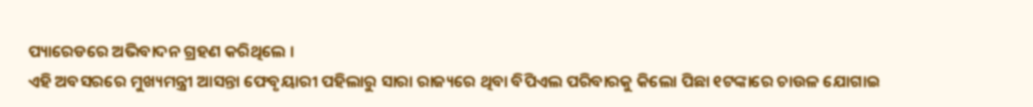ପ୍ୟାରେଡରେ ଅଭିବାଦନ ଗ୍ରହଣ କରିଥିଲେ ।
ଏହି ଅବସରରେ ମୁଖ୍ୟମନ୍ତ୍ରୀ ଆସନ୍ତା ଫେବୃୟାରୀ ପହିଲାରୁ ସାରା ରାଜ୍ୟରେ ଥିବା ବିପିଏଲ ପରିବାରକୁ କିଲୋ ପିଛା ୧ଟଙ୍କାରେ ଚାଉଳ ଯୋଗାଇ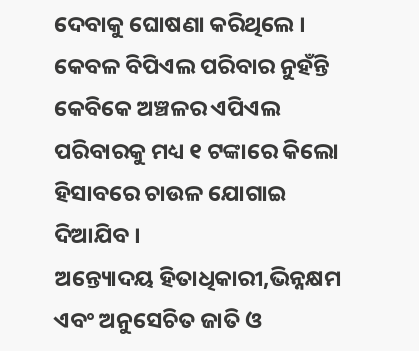ଦେବାକୁ ଘୋଷଣା କରିଥିଲେ । କେବଳ ବିପିଏଲ ପରିବାର ନୁହଁନ୍ତି କେବିକେ ଅଞ୍ଚଳର ଏପିଏଲ ପରିବାରକୁ ମଧ୍ୟ ୧ ଟଙ୍କାରେ କିଲୋ ହିସାବରେ ଚାଉଳ ଯୋଗାଇ ଦିଆଯିବ ।
ଅନ୍ତ୍ୟୋଦୟ ହିତାଧିକାରୀ,ଭିନ୍ନକ୍ଷମ ଏବଂ ଅନୁସେଚିତ ଜାତି ଓ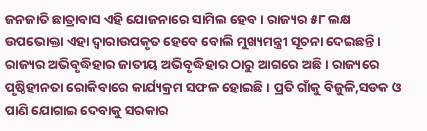ଜନଜାତି ଛାତ୍ରାବାସ ଏହି ଯୋଜନାରେ ସାମିଲ ହେବ । ରାଜ୍ୟର ୫୮ ଲକ୍ଷ ଉପଭୋକ୍ତା ଏହା ଦ୍ୱାରାଉପକୃତ ହେବେ ବୋଲି ମୁଖ୍ୟମନ୍ତ୍ରୀ ସୂଚନା ଦେଇଛନ୍ତି ।
ରାଜ୍ୟର ଅଭିବୃଦ୍ଧିହାର ଜାତୀୟ ଅଭିବୃଦ୍ଧିହାର ଠାରୁ ଆଗରେ ଅଛି । ରାଜ୍ୟରେ ପୃଷ୍ଠିହୀନତା ରୋକିବାରେ କାର୍ଯ୍ୟକ୍ରମ ସଫଳ ହୋଇଛି । ପ୍ରତି ଗାଁକୁ ବିଜୁଳି,ସଡକ ଓ ପାଣି ଯୋଗାଇ ଦେବାକୁ ସରକାର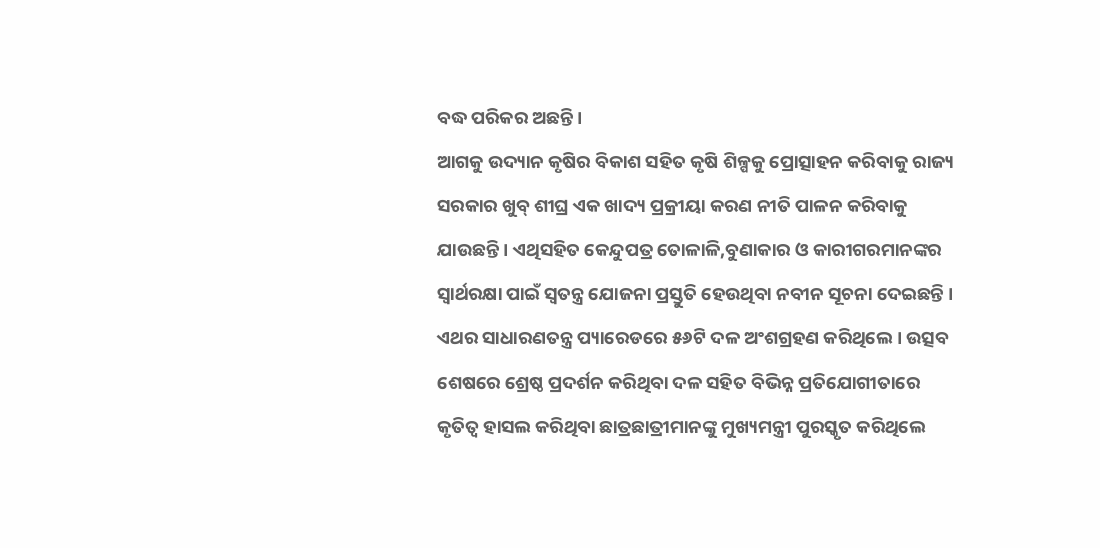ବଦ୍ଧ ପରିକର ଅଛନ୍ତି ।
ଆଗକୁ ଉଦ୍ୟାନ କୃଷିର ବିକାଶ ସହିତ କୃଷି ଶିଳ୍ପକୁ ପ୍ରୋତ୍ସାହନ କରିବାକୁ ରାଜ୍ୟ ସରକାର ଖୁବ୍ ଶୀଘ୍ର ଏକ ଖାଦ୍ୟ ପ୍ରକ୍ରୀୟା କରଣ ନୀତି ପାଳନ କରିବାକୁ ଯାଉଛନ୍ତି । ଏଥିସହିତ କେନ୍ଦୁପତ୍ର ତୋଳାଳି,ବୁଣାକାର ଓ କାରୀଗରମାନଙ୍କର ସ୍ୱାର୍ଥରକ୍ଷା ପାଇଁ ସ୍ୱତନ୍ତ୍ର ଯୋଜନା ପ୍ରସ୍ତୁତି ହେଉଥିବା ନବୀନ ସୂଚନା ଦେଇଛନ୍ତି ।
ଏଥର ସାଧାରଣତନ୍ତ୍ର ପ୍ୟାରେଡରେ ୫୬ଟି ଦଳ ଅଂଶଗ୍ରହଣ କରିଥିଲେ । ଉତ୍ସବ ଶେଷରେ ଶ୍ରେଷ୍ଠ ପ୍ରଦର୍ଶନ କରିଥିବା ଦଳ ସହିତ ବିଭିନ୍ନ ପ୍ରତିଯୋଗୀତାରେ କୃତିତ୍ୱ ହାସଲ କରିଥିବା ଛାତ୍ରଛାତ୍ରୀମାନଙ୍କୁ ମୁଖ୍ୟମନ୍ତ୍ରୀ ପୁରସ୍କୃତ କରିଥିଲେ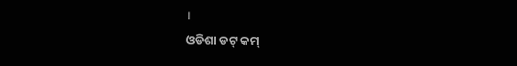।
ଓଡିଶା ଡଟ୍ କମ୍